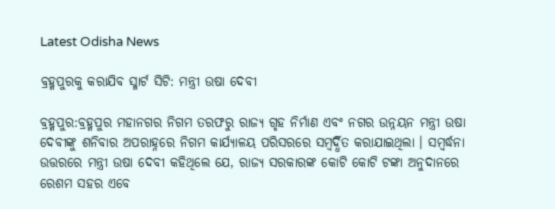Latest Odisha News

ବ୍ରହ୍ମପୁରକୁ କରାଯିବ ସ୍ମାର୍ଟ ସିଟି: ମନ୍ତ୍ରୀ ଉଷା ଦେବୀ

ବ୍ରହ୍ମପୁର:ବ୍ରହ୍ମପୁର ମହାନଗର ନିଗମ ତରଫରୁ ରାଜ୍ୟ ଗୃହ ନିର୍ମାଣ ଏବଂ ନଗର ଉନ୍ନୟନ ମନ୍ତ୍ରୀ ଉଷା ଦେବୀଙ୍କୁ ଶନିବାର ଅପରାହ୍ନରେ ନିଗମ କାର୍ଯ୍ୟାଳୟ ପରିସରରେ ସମ୍ବର୍ଦ୍ଧିତ କରାଯାଇଥିଲା । ସମ୍ବର୍ଦ୍ଧନା ଉତ୍ତରରେ ମନ୍ତ୍ରୀ ଉଷା ଦେବୀ କହିଥିଲେ ଯେ, ରାଜ୍ୟ ସରକାରଙ୍କ କୋଟି କୋଟି ଟଙ୍କା ଅନୁଦାନରେ ରେଶମ ସହର ଏବେ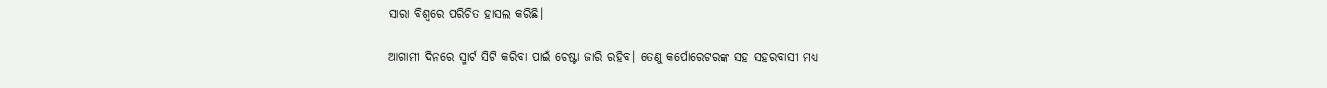ସାରା ବିଶ୍ୱରେ ପରିଚିତ ହାସଲ କରିଛି।

ଆଗାମୀ ଦିନରେ ସ୍ମାର୍ଟ ସିଟି କରିବା ପାଇଁ ଚେଷ୍ଟା ଜାରି ରହିବ। ତେଣୁ କର୍ପୋରେଟରଙ୍କ ସହ ସହରବାସୀ ମଧ୍ୟ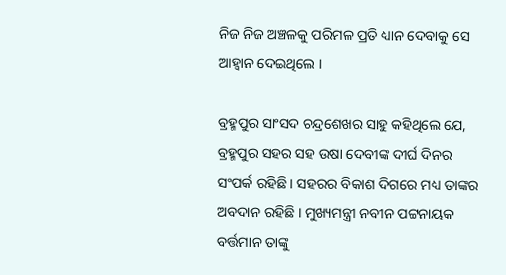ନିଜ ନିଜ ଅଞ୍ଚଳକୁ ପରିମଳ ପ୍ରତି ଧ୍ୟାନ ଦେବାକୁ ସେ ଆହ୍ବାନ ଦେଇଥିଲେ ।

ବ୍ରହ୍ମପୁର ସାଂସଦ ଚନ୍ଦ୍ରଶେଖର ସାହୁ କହିଥିଲେ ଯେ, ବ୍ରହ୍ମପୁର ସହର ସହ ଉଷା ଦେବୀଙ୍କ ଦୀର୍ଘ ଦିନର ସଂପର୍କ ରହିଛି । ସହରର ବିକାଶ ଦିଗରେ ମଧ୍ୟ ତାଙ୍କର ଅବଦାନ ରହିଛି । ମୁଖ୍ୟମନ୍ତ୍ରୀ ନବୀନ ପଟ୍ଟନାୟକ ବର୍ତ୍ତମାନ ତାଙ୍କୁ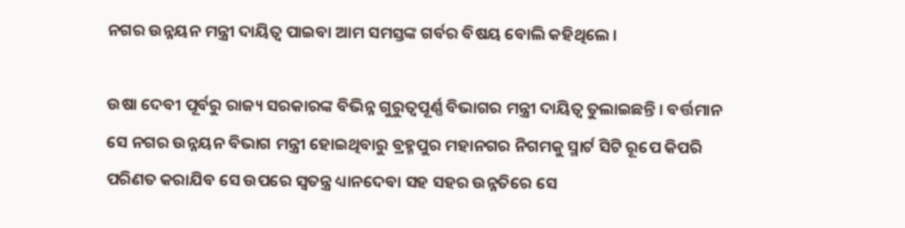ନଗର ଉନ୍ନୟନ ମନ୍ତ୍ରୀ ଦାୟିତ୍ବ ପାଇବା ଆମ ସମସ୍ତଙ୍କ ଗର୍ବର ବିଷୟ ବୋଲି କହିଥିଲେ ।

ଉଷା ଦେବୀ ପୂର୍ବରୁ ରାଜ୍ୟ ସରକାରଙ୍କ ବିଭିନ୍ନ ଗୁରୁତ୍ବପୂର୍ଣ୍ଣ ବିଭାଗର ମନ୍ତ୍ରୀ ଦାୟିତ୍ବ ତୁଲାଇଛନ୍ତି । ବର୍ତ୍ତମାନ ସେ ନଗର ଉନ୍ନୟନ ବିଭାଗ ମନ୍ତ୍ରୀ ହୋଇଥିବାରୁ ବ୍ରହ୍ମପୁର ମହାନଗର ନିଗମକୁ ସ୍ମାର୍ଟ ସିଟି ରୂପେ କିପରି ପରିଣତ କରାଯିବ ସେ ଉପରେ ସ୍ୱତନ୍ତ୍ର ଧ୍ୟାନଦେବା ସହ ସହର ଉନ୍ନତିରେ ସେ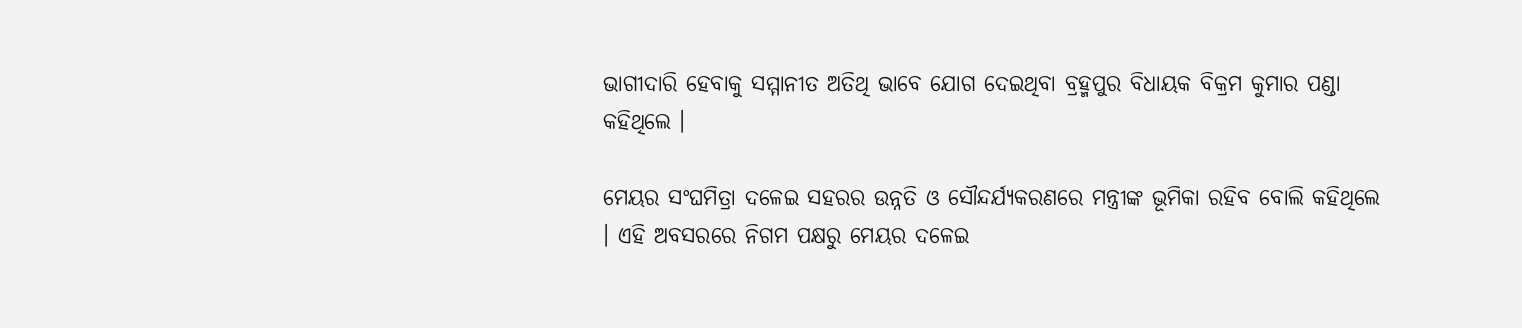ଭାଗୀଦାରି ହେବାକୁ ସମ୍ମାନୀତ ଅତିଥି ଭାବେ ଯୋଗ ଦେଇଥିବା ବ୍ରହ୍ମପୁର ବିଧାୟକ ବିକ୍ରମ କୁମାର ପଣ୍ଡା କହିଥିଲେ ।

ମେୟର ସଂଘମିତ୍ରା ଦଳେଇ ସହରର ଉନ୍ନତି ଓ ସୌନ୍ଦର୍ଯ୍ୟକରଣରେ ମନ୍ତ୍ରୀଙ୍କ ଭୂମିକା ରହିବ ବୋଲି କହିଥିଲେ । ଏହି ଅବସରରେ ନିଗମ ପକ୍ଷରୁ ମେୟର ଦଳେଇ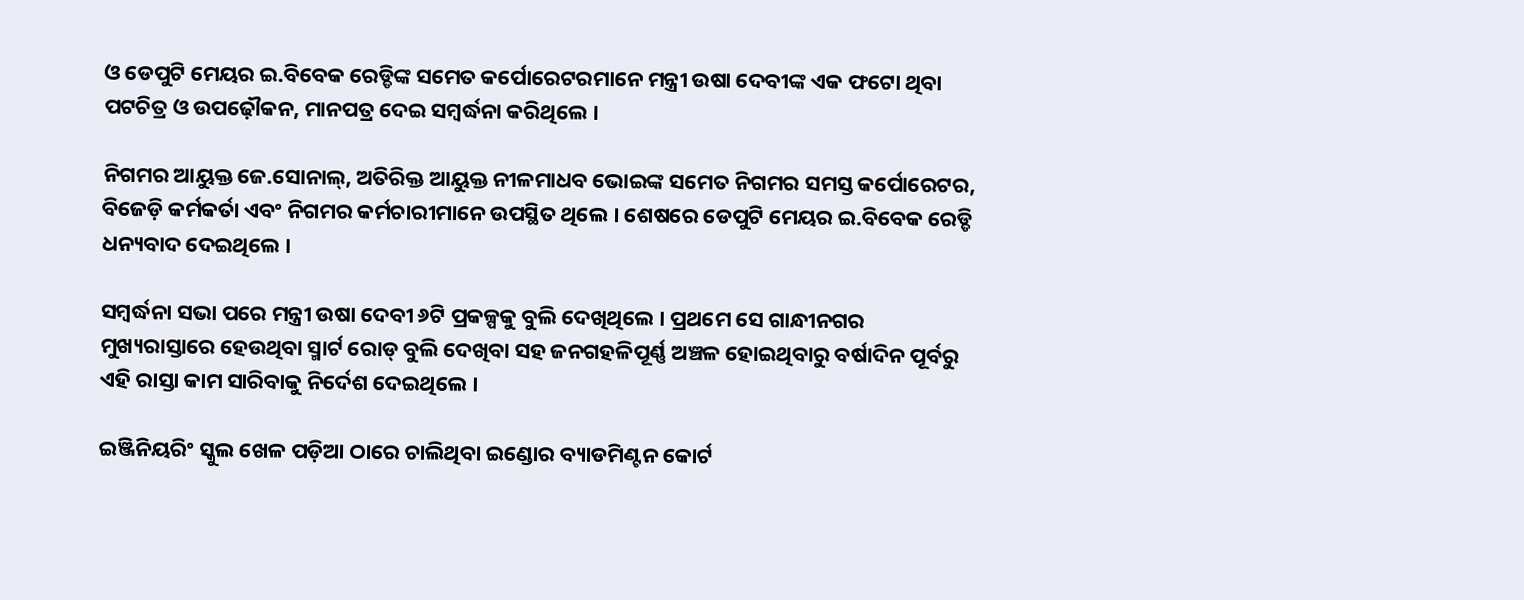ଓ ଡେପୁଟି ମେୟର ଇ.ବିବେକ ରେଡ୍ଡିଙ୍କ ସମେତ କର୍ପୋରେଟରମାନେ ମନ୍ତ୍ରୀ ଉଷା ଦେବୀଙ୍କ ଏକ ଫଟୋ ଥିବା ପଟଚିତ୍ର ଓ ଉପଢ଼ୌକନ, ମାନପତ୍ର ଦେଇ ସମ୍ବର୍ଦ୍ଧନା କରିଥିଲେ ।

ନିଗମର ଆୟୁକ୍ତ ଜେ.ସୋନାଲ୍‍, ଅତିରିକ୍ତ ଆୟୁକ୍ତ ନୀଳମାଧବ ଭୋଇଙ୍କ ସମେତ ନିଗମର ସମସ୍ତ କର୍ପୋରେଟର, ବିଜେଡ଼ି କର୍ମକର୍ତା ଏବଂ ନିଗମର କର୍ମଚାରୀମାନେ ଉପସ୍ଥିତ ଥିଲେ । ଶେଷରେ ଡେପୁଟି ମେୟର ଇ.ବିବେକ ରେଡ୍ଡି ଧନ୍ୟବାଦ ଦେଇଥିଲେ ।

ସମ୍ବର୍ଦ୍ଧନା ସଭା ପରେ ମନ୍ତ୍ରୀ ଉଷା ଦେବୀ ୬ଟି ପ୍ରକଳ୍ପକୁ ବୁଲି ଦେଖିଥିଲେ । ପ୍ରଥମେ ସେ ଗାନ୍ଧୀନଗର ମୁଖ୍ୟରାସ୍ତାରେ ହେଉଥିବା ସ୍ମାର୍ଟ ରୋଡ୍‍ ବୁଲି ଦେଖିବା ସହ ଜନଗହଳିପୂର୍ଣ୍ଣ ଅଞ୍ଚଳ ହୋଇଥିବାରୁ ବର୍ଷାଦିନ ପୂର୍ବରୁ ଏହି ରାସ୍ତା କାମ ସାରିବାକୁ ନିର୍ଦେଶ ଦେଇଥିଲେ ।

ଇଞ୍ଜିନିୟରିଂ ସ୍କୁଲ ଖେଳ ପଡ଼ିଆ ଠାରେ ଚାଲିଥିବା ଇଣ୍ଡୋର ବ୍ୟାଡମିଣ୍ଟନ କୋର୍ଟ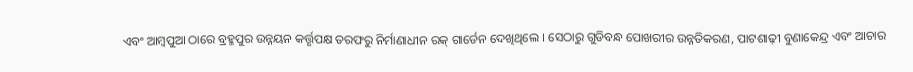ଏବଂ ଆମ୍ବପୁଆ ଠାରେ ବ୍ରହ୍ମପୁର ଉନ୍ନୟନ କର୍ତ୍ତୃପକ୍ଷ ତରଫରୁ ନିର୍ମାଣାଧୀନ ରକ୍‍ ଗାର୍ଡେନ ଦେଖିଥିଲେ । ସେଠାରୁ ଗୁଡିବନ୍ଧ ପୋଖରୀର ଉନ୍ନତିକରଣ, ପାଟଶାଢ଼ୀ ବୁଣାକେନ୍ଦ୍ର ଏବଂ ଆଚାର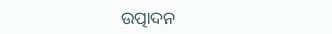ଉତ୍ପାଦନ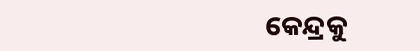କେନ୍ଦ୍ରକୁ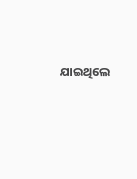ଯାଇଥିଲେ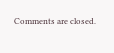Comments are closed.